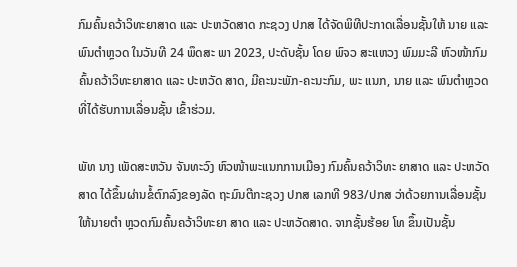ກົມຄົ້ນຄວ້າວິທະຍາສາດ ແລະ ປະຫວັດສາດ ກະຊວງ ປກສ ໄດ້ຈັດພິທີປະກາດເລື່ອນຊັ້ນໃຫ້ ນາຍ ແລະ ພົນຕໍາຫຼວດ ໃນວັນທີ 24 ພຶດສະ ພາ 2023, ປະດັບຊັ້ນ ໂດຍ ພົຈວ ສະແຫວງ ພົມມະລີ ຫົວໜ້າກົມຄົ້ນຄວ້າວິທະຍາສາດ ແລະ ປະຫວັດ ສາດ, ມີຄະນະພັກ-ຄະນະກົມ, ພະ ແນກ, ນາຍ ແລະ ພົນຕໍາຫຼວດທີ່ໄດ້ຮັບການເລື່ອນຊັ້ນ ເຂົ້າຮ່ວມ.

ພັທ ນາງ ເພັດສະຫວັນ ຈັນທະວົງ ຫົວໜ້າພະແນກການເມືອງ ກົມຄົ້ນຄວ້າວິທະ ຍາສາດ ແລະ ປະຫວັດສາດ ໄດ້ຂຶ້ນຜ່ານຂໍ້ຕົກລົງຂອງລັດ ຖະມົນຕີກະຊວງ ປກສ ເລກທີ 983/ປກສ ວ່າດ້ວຍການເລື່ອນຊັ້ນໃຫ້ນາຍຕໍາ ຫຼວດກົມຄົ້ນຄວ້າວິທະຍາ ສາດ ແລະ ປະຫວັດສາດ. ຈາກຊັ້ນຮ້ອຍ ໂທ ຂຶ້ນເປັນຊັ້ນ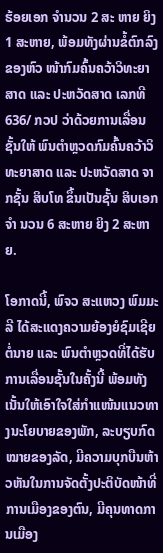ຮ້ອຍເອກ ຈໍານວນ 2 ສະ ຫາຍ ຍິງ 1 ສະຫາຍ, ພ້ອມທັງຜ່ານຂໍ້ຕົກລົງຂອງຫົວ ໜ້າກົມຄົ້ນຄວ້າວິທະຍາສາດ ແລະ ປະຫວັດສາດ ເລກທີ 636/ ກວປ ວ່າດ້ວຍການເລື່ອນຊັ້ນໃຫ້ ພົນຕໍາຫຼວດກົມຄົ້ນຄວ້າວິທະຍາສາດ ແລະ ປະຫວັດສາດ ຈາກຊັ້ນ ສິບໂທ ຂຶ້ນເປັນຊັ້ນ ສິບເອກ ຈໍາ ນວນ 6 ສະຫາຍ ຍິງ 2 ສະຫາຍ.

ໂອກາດນີ້, ພົຈວ ສະແຫວງ ພົມມະລີ ໄດ້ສະແດງຄວາມຍ້ອງຍໍຊົມເຊີຍຕໍ່ນາຍ ແລະ ພົນຕໍາຫຼວດທີ່ໄດ້ຮັບການເລື່ອນຊັ້ນໃນຄັ້ງນີ້ ພ້ອມທັງເນັ້ນໃຫ້ເອົາໃຈໃສ່ກໍາແໜ້ນແນວທາງນະໂຍບາຍຂອງພັກ, ລະບຽບກົດໝາຍຂອງລັດ, ມີຄວາມບຸກບືນຫ້າວຫັນໃນການຈັດຕັ້ງປະຕິບັດໜ້າທີ່ການເມືອງຂອງຕົນ, ມີຄຸນທາດການເມືອງ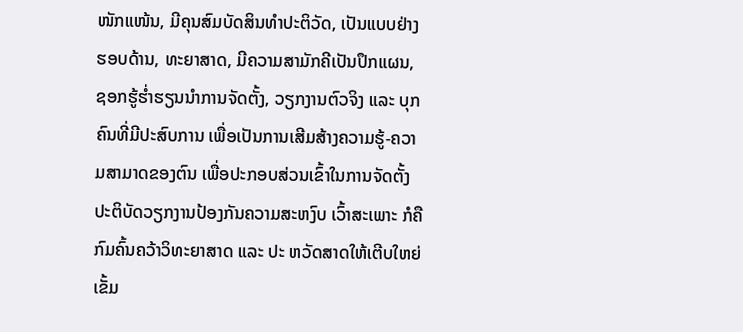ໜັກແໜ້ນ, ມີຄຸນສົມບັດສິນທໍາປະຕິວັດ, ເປັນແບບຢ່າງຮອບດ້ານ, ທະຍາສາດ, ມີຄວາມສາມັກຄີເປັນປຶກແຜນ, ຊອກຮູ້ຮໍ່າຮຽນນໍາການຈັດຕັ້ງ, ວຽກງານຕົວຈິງ ແລະ ບຸກຄົນທີ່ມີປະສົບການ ເພື່ອເປັນການເສີມສ້າງຄວາມຮູ້-ຄວາມສາມາດຂອງຕົນ ເພື່ອປະກອບສ່ວນເຂົ້າໃນການຈັດຕັ້ງປະຕິບັດວຽກງານປ້ອງກັນຄວາມສະຫງົບ ເວົ້າສະເພາະ ກໍຄືກົມຄົ້ນຄວ້າວິທະຍາສາດ ແລະ ປະ ຫວັດສາດໃຫ້ເຕີບໃຫຍ່ ເຂັ້ມ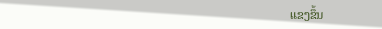ແຂງຂຶ້ນ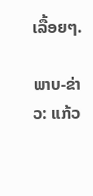ເລື້ອຍໆ.

ພາບ-ຂ່າວ: ແກ້ວ